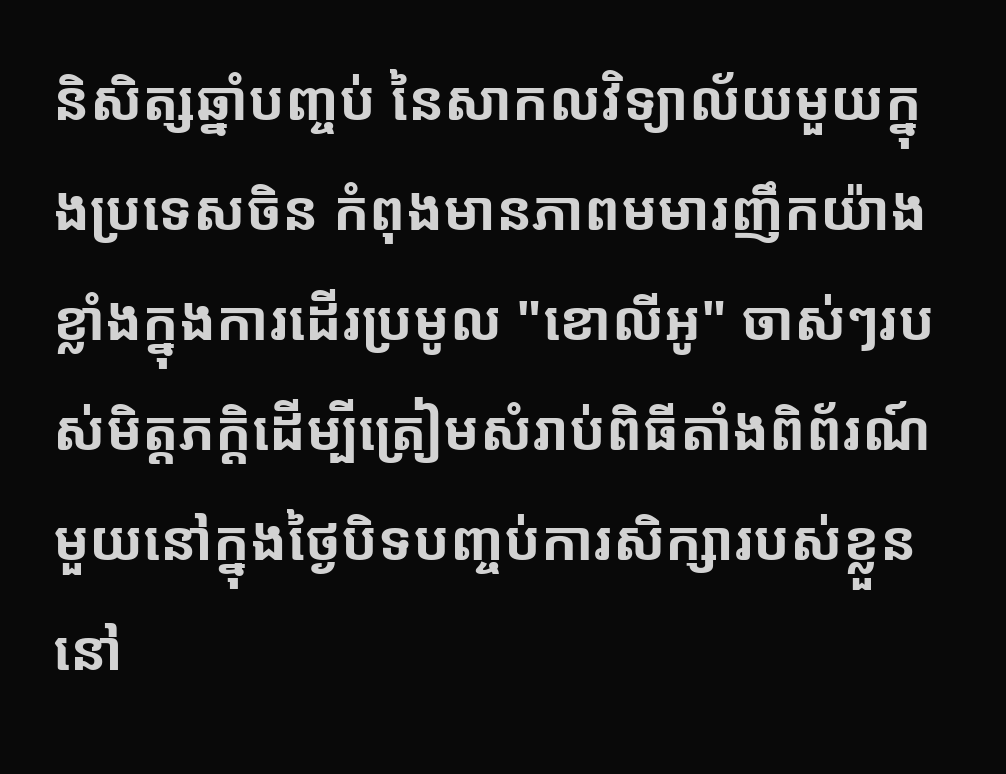និសិត្សឆ្នាំបញ្ចប់ នៃសាកលវិទ្យាល័យមួយក្នុងប្រទេសចិន កំពុងមានភាពមមារញឹកយ៉ាង
ខ្លាំងក្នុងការដើរប្រមូល "ខោលីអូ" ចាស់ៗរបស់មិត្តភក្តិដើម្បីត្រៀមសំរាប់ពិធីតាំងពិព័រណ៍
មួយនៅក្នុងថ្ងៃបិទបញ្ចប់ការសិក្សារបស់ខ្លួននៅ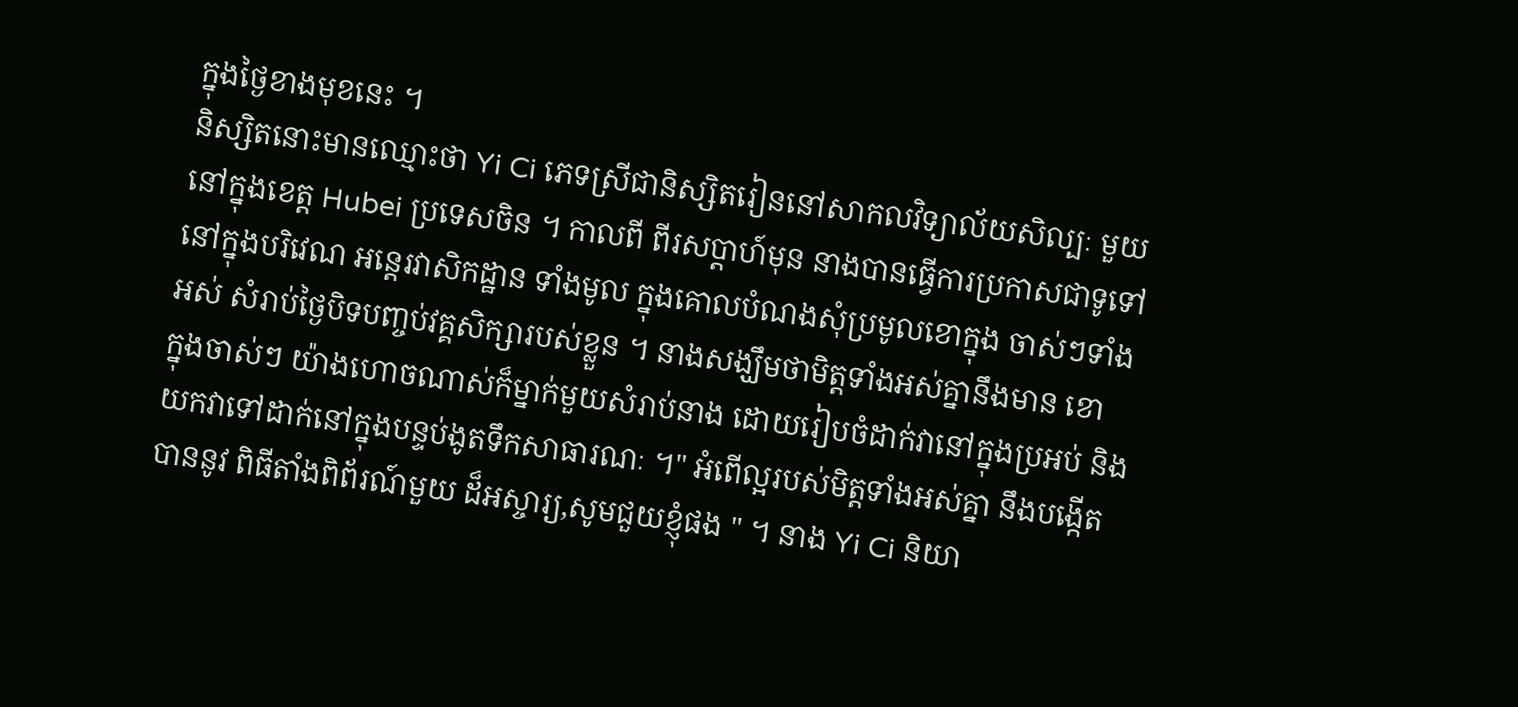ក្នុងថ្ងៃខាងមុខនេះ ។
និស្សិតនោះមានឈ្មោះថា Yi Ci ភេទស្រីជានិស្សិតរៀននៅសាកលវិទ្យាល័យសិល្បៈ មួយ
នៅក្នុងខេត្ត Hubei ប្រទេសចិន ។ កាលពី ពីរសប្តាហ៍មុន នាងបានធ្វើការប្រកាសជាទូទៅ
នៅក្នុងបរិវេណ អន្តេរវាសិកដ្ឋាន ទាំងមូល ក្នុងគោលបំណងសុំប្រមូលខោក្នុង ចាស់ៗទាំង
អស់ សំរាប់ថ្ងៃបិទបញ្ចប់វគ្គសិក្សារបស់ខ្លួន ។ នាងសង្ឃឹមថាមិត្តទាំងអស់គ្នានឹងមាន ខោ
ក្នុងចាស់ៗ យ៉ាងហោចណាស់ក៏ម្នាក់មួយសំរាប់នាង ដោយរៀបចំដាក់វានៅក្នុងប្រអប់ និង
យកវាទៅដាក់នៅក្នុងបន្ទប់ងូតទឹកសាធារណៈ ។" អំពើល្អរបស់មិត្តទាំងអស់គ្នា នឹងបង្កើត
បាននូវ ពិធីតាំងពិព័រណ៍មួយ ដ៏អស្ចារ្យ,សូមជួយខ្ញុំផង " ។ នាង Yi Ci និយា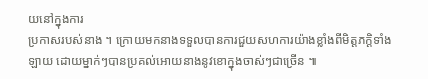យនៅក្នុងការ
ប្រកាសរបស់នាង ។ ក្រោយមកនាងទទួលបានការជួយសហការយ៉ាងខ្លាំងពីមិត្តភក្តិទាំង
ឡាយ ដោយម្នាក់ៗបានប្រគល់អោយនាងនូវខោក្នុងចាស់ៗជាច្រើន ៕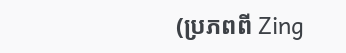(ប្រភពពី Zing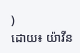)
ដោយ៖ យ៉ាវីន